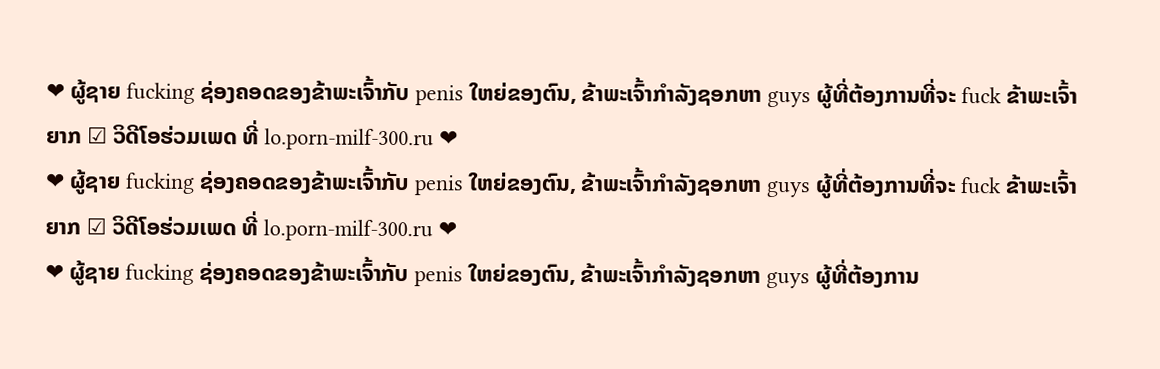❤ ຜູ້ຊາຍ fucking ຊ່ອງຄອດຂອງຂ້າພະເຈົ້າກັບ penis ໃຫຍ່ຂອງຕົນ, ຂ້າພະເຈົ້າກໍາລັງຊອກຫາ guys ຜູ້ທີ່ຕ້ອງການທີ່ຈະ fuck ຂ້າພະເຈົ້າຍາກ ☑ ວິດີໂອຮ່ວມເພດ ທີ່ lo.porn-milf-300.ru ❤
❤ ຜູ້ຊາຍ fucking ຊ່ອງຄອດຂອງຂ້າພະເຈົ້າກັບ penis ໃຫຍ່ຂອງຕົນ, ຂ້າພະເຈົ້າກໍາລັງຊອກຫາ guys ຜູ້ທີ່ຕ້ອງການທີ່ຈະ fuck ຂ້າພະເຈົ້າຍາກ ☑ ວິດີໂອຮ່ວມເພດ ທີ່ lo.porn-milf-300.ru ❤
❤ ຜູ້ຊາຍ fucking ຊ່ອງຄອດຂອງຂ້າພະເຈົ້າກັບ penis ໃຫຍ່ຂອງຕົນ, ຂ້າພະເຈົ້າກໍາລັງຊອກຫາ guys ຜູ້ທີ່ຕ້ອງການ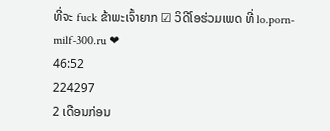ທີ່ຈະ fuck ຂ້າພະເຈົ້າຍາກ ☑ ວິດີໂອຮ່ວມເພດ ທີ່ lo.porn-milf-300.ru ❤
46:52
224297
2 ເດືອນກ່ອນ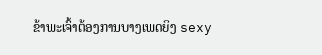ຂ້າພະເຈົ້າຕ້ອງການບາງເພດຍິງ sexy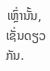ເຫຼົ່ານັ້ນ, ເຊັ່ນດຽວກັນ.